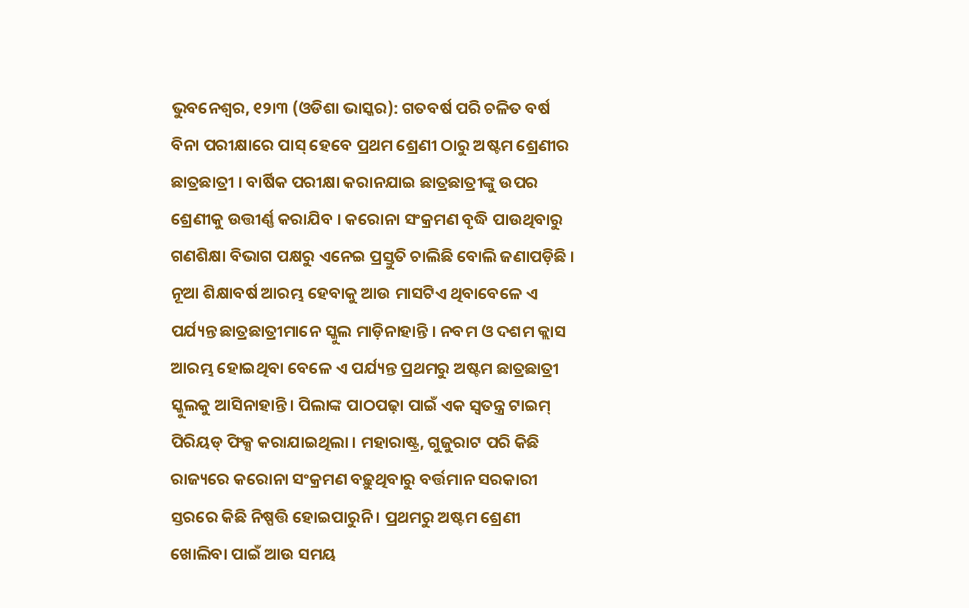ଭୁବନେଶ୍ୱର, ୧୨ା୩ (ଓଡିଶା ଭାସ୍କର): ଗତବର୍ଷ ପରି ଚଳିତ ବର୍ଷ ବିନା ପରୀକ୍ଷାରେ ପାସ୍ ହେବେ ପ୍ରଥମ ଶ୍ରେଣୀ ଠାରୁ ଅଷ୍ଟମ ଶ୍ରେଣୀର ଛାତ୍ରଛାତ୍ରୀ । ବାର୍ଷିକ ପରୀକ୍ଷା କରାନଯାଇ ଛାତ୍ରଛାତ୍ରୀଙ୍କୁ ଉପର ଶ୍ରେଣୀକୁ ଉତ୍ତୀର୍ଣ୍ଣ କରାଯିବ । କରୋନା ସଂକ୍ରମଣ ବୃଦ୍ଧି ପାଉଥିବାରୁ ଗଣଶିକ୍ଷା ବିଭାଗ ପକ୍ଷରୁ ଏନେଇ ପ୍ରସ୍ତୁତି ଚାଲିଛି ବୋଲି ଜଣାପଡ଼ିଛି ।
ନୂଆ ଶିକ୍ଷାବର୍ଷ ଆରମ୍ଭ ହେବାକୁ ଆଉ ମାସଟିଏ ଥିବାବେଳେ ଏ ପର୍ଯ୍ୟନ୍ତ ଛାତ୍ରଛାତ୍ରୀମାନେ ସ୍କୁଲ ମାଡ଼ିନାହାନ୍ତି । ନବମ ଓ ଦଶମ କ୍ଲାସ ଆରମ୍ଭ ହୋଇଥିବା ବେଳେ ଏ ପର୍ଯ୍ୟନ୍ତ ପ୍ରଥମରୁ ଅଷ୍ଟମ ଛାତ୍ରଛାତ୍ରୀ ସ୍କୁଲକୁ ଆସିନାହାନ୍ତି । ପିଲାଙ୍କ ପାଠପଢ଼ା ପାଇଁ ଏକ ସ୍ୱତନ୍ତ୍ର ଟାଇମ୍ ପିରିୟଡ୍ ଫିକ୍ସ କରାଯାଇଥିଲା । ମହାରାଷ୍ଟ୍ର, ଗୁଜୁରାଟ ପରି କିଛି ରାଜ୍ୟରେ କରୋନା ସଂକ୍ରମଣ ବଢ଼ୁଥିବାରୁ ବର୍ତ୍ତମାନ ସରକାରୀ ସ୍ତରରେ କିଛି ନିଷ୍ପତ୍ତି ହୋଇପାରୁନି । ପ୍ରଥମରୁ ଅଷ୍ଟମ ଶ୍ରେଣୀ ଖୋଲିବା ପାଇଁ ଆଉ ସମୟ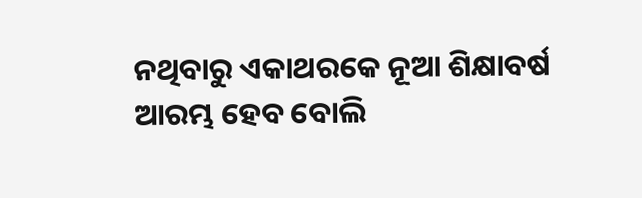ନଥିବାରୁ ଏକାଥରକେ ନୂଆ ଶିକ୍ଷାବର୍ଷ ଆରମ୍ଭ ହେବ ବୋଲି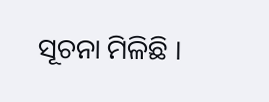ସୂଚନା ମିଳିଛି ।